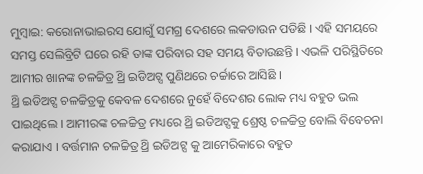ମୁମ୍ବାଇ: କରୋନାଭାଇରସ ଯୋଗୁଁ ସମଗ୍ର ଦେଶରେ ଲକଡାଉନ ପଡିଛି । ଏହି ସମୟରେ ସମସ୍ତ ସେଲିବ୍ରିଟି ଘରେ ରହି ତାଙ୍କ ପରିବାର ସହ ସମୟ ବିତାଉଛନ୍ତି । ଏଭଳି ପରିସ୍ଥିତିରେ ଆମୀର ଖାନଙ୍କ ଚଳଚ୍ଚିତ୍ର ଥ୍ରି ଇଡିଅଟ୍ସ ପୁଣିଥରେ ଚର୍ଚ୍ଚାରେ ଆସିଛି ।
ଥ୍ରି ଇଡିଅଟ୍ସ ଚଳଚ୍ଚିତ୍ରକୁ କେବଳ ଦେଶରେ ନୁହେଁ ବିଦେଶର ଲୋକ ମଧ୍ୟ ବହୁତ ଭଲ ପାଇଥିଲେ । ଆମୀରଙ୍କ ଚଳଚ୍ଚିତ୍ର ମଧ୍ୟରେ ଥ୍ରି ଇଡିଅଟ୍ସକୁ ଶ୍ରେଷ୍ଠ ଚଳଚ୍ଚିତ୍ର ବୋଲି ବିବେଚନା କରାଯାଏ । ବର୍ତ୍ତମାନ ଚଳଚ୍ଚିତ୍ର ଥ୍ରି ଇଡିଅଟ୍ସ କୁ ଆମେରିକାରେ ବହୁତ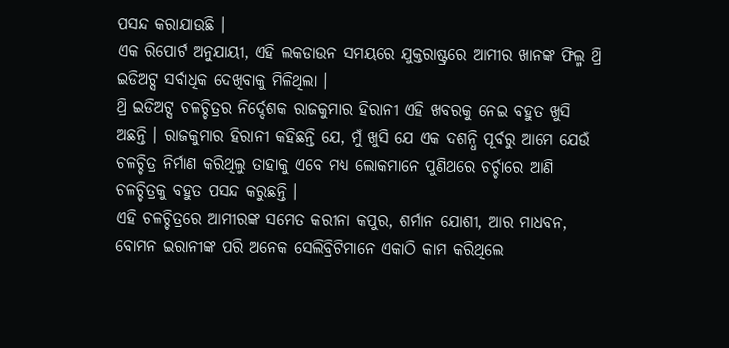ପସନ୍ଦ କରାଯାଉଛି ।
ଏକ ରିପୋର୍ଟ ଅନୁଯାୟୀ, ଏହି ଲକଡାଉନ ସମୟରେ ଯୁକ୍ତରାଷ୍ଟ୍ରରେ ଆମୀର ଖାନଙ୍କ ଫିଲ୍ମ ଥ୍ରି ଇଡିଅଟ୍ସ ସର୍ବାଧିକ ଦେଖିବାକୁ ମିଳିଥିଲା ।
ଥ୍ରି ଇଡିଅଟ୍ସ ଚଳଚ୍ଚିତ୍ରର ନିର୍ଦ୍ଦେଶକ ରାଜକୁମାର ହିରାନୀ ଏହି ଖବରକୁ ନେଇ ବହୁତ ଖୁସି ଅଛନ୍ତି । ରାଜକୁମାର ହିରାନୀ କହିଛନ୍ତି ଯେ, ମୁଁ ଖୁସି ଯେ ଏକ ଦଶନ୍ଧି ପୂର୍ବରୁ ଆମେ ଯେଉଁ ଚଳଚ୍ଚିତ୍ର ନିର୍ମାଣ କରିଥିଲୁ ତାହାକୁ ଏବେ ମଧ୍ୟ ଲୋକମାନେ ପୁଣିଥରେ ଚର୍ଚ୍ଚାରେ ଆଣି ଚଳଚ୍ଚିତ୍ରକୁ ବହୁତ ପସନ୍ଦ କରୁଛନ୍ତି ।
ଏହି ଚଳଚ୍ଚିତ୍ରରେ ଆମୀରଙ୍କ ସମେତ କରୀନା କପୁର, ଶର୍ମାନ ଯୋଶୀ, ଆର ମାଧବନ, ବୋମନ ଇରାନୀଙ୍କ ପରି ଅନେକ ସେଲିବ୍ରିଟିମାନେ ଏକାଠି କାମ କରିଥିଲେ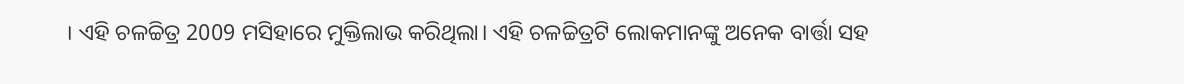। ଏହି ଚଳଚ୍ଚିତ୍ର 2009 ମସିହାରେ ମୁକ୍ତିଲାଭ କରିଥିଲା। ଏହି ଚଳଚ୍ଚିତ୍ରଟି ଲୋକମାନଙ୍କୁ ଅନେକ ବାର୍ତ୍ତା ସହ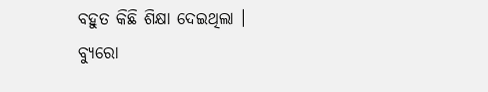ବହୁତ କିଛି ଶିକ୍ଷା ଦେଇଥିଲା ।
ବ୍ୟୁରୋ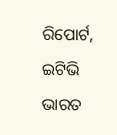ରିପୋର୍ଟ, ଇଟିଭି ଭାରତ